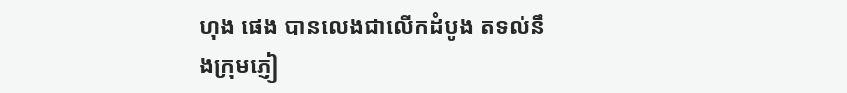ហុង ផេង បានលេងជាលើកដំបូង តទល់នឹងក្រុមភ្ញៀ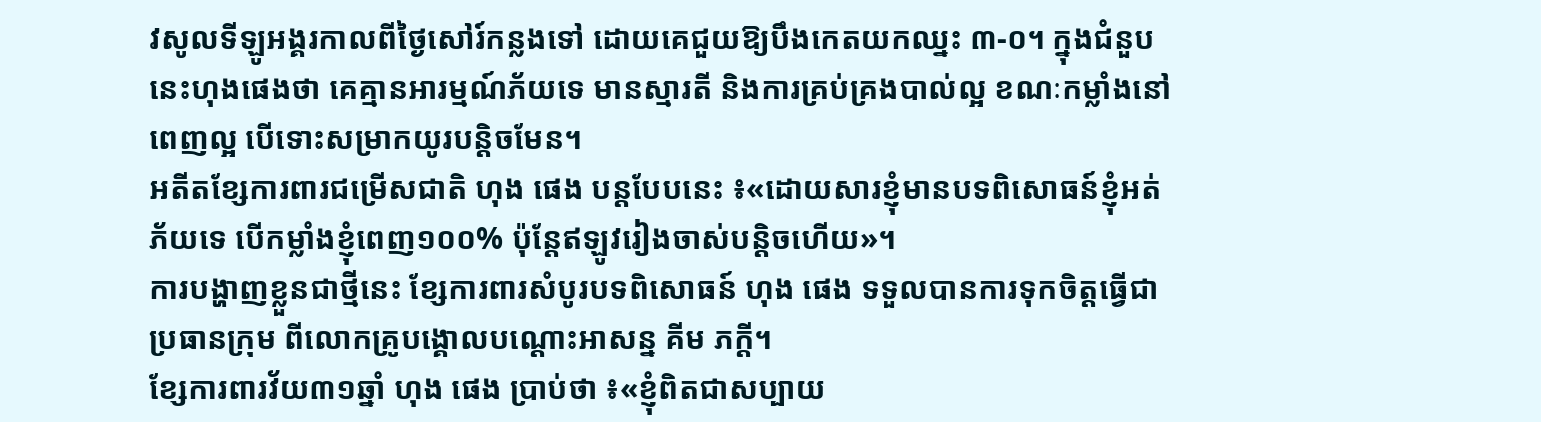វសូលទីឡូអង្គរកាលពីថ្ងៃសៅរ៍កន្លងទៅ ដោយគេជួយឱ្យបឹងកេតយកឈ្នះ ៣-០។ ក្នុងជំនួបនេះហុងផេងថា គេគ្មានអារម្មណ៍ភ័យទេ មានស្មារតី និងការគ្រប់គ្រងបាល់ល្អ ខណៈកម្លាំងនៅពេញល្អ បើទោះសម្រាកយូរបន្តិចមែន។
អតីតខ្សែការពារជម្រើសជាតិ ហុង ផេង បន្តបែបនេះ ៖«ដោយសារខ្ញុំមានបទពិសោធន៍ខ្ញុំអត់ភ័យទេ បើកម្លាំងខ្ញុំពេញ១០០% ប៉ុន្តែឥឡូវរៀងចាស់បន្តិចហើយ»។
ការបង្ហាញខ្លួនជាថ្មីនេះ ខ្សែការពារសំបូរបទពិសោធន៍ ហុង ផេង ទទួលបានការទុកចិត្តធ្វើជាប្រធានក្រុម ពីលោកគ្រូបង្គោលបណ្ដោះអាសន្ន គីម ភក្ដី។
ខ្សែការពារវ័យ៣១ឆ្នាំ ហុង ផេង ប្រាប់ថា ៖«ខ្ញុំពិតជាសប្បាយ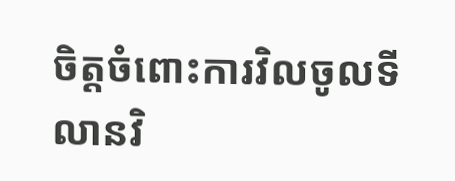ចិត្តចំពោះការវិលចូលទីលានវិ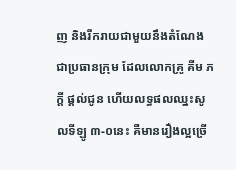ញ និងរីករាយជាមួយនឹងតំណែងជាប្រធានក្រុម ដែលលោកគ្រូ គីម ភក្តី ផ្តល់ជូន ហើយលទ្ធផលឈ្នះសូលទីឡូ ៣-០នេះ គឺមានរឿងល្អច្រើ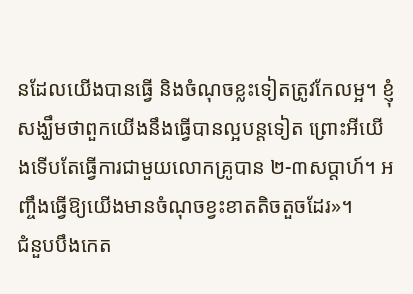នដែលយើងបានធ្វើ និងចំណុចខ្លះទៀតត្រូវកែលម្អ។ ខ្ញុំសង្ឃឹមថាពួកយើងនឹងធ្វើបានល្អបន្តទៀត ព្រោះអីយើងទើបតែធ្វើការជាមួយលោកគ្រូបាន ២-៣សប្តាហ៍។ អញ្ចឹងធ្វើឱ្យយើងមានចំណុចខ្វះខាតតិចតួចដែរ»។
ជំនួបបឹងកេត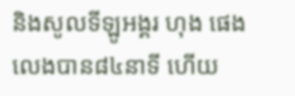និងសូលទីឡូអង្គរ ហុង ផេង លេងបាន៨៤នាទី ហើយ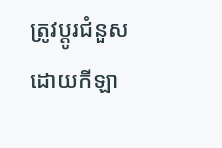ត្រូវប្តូរជំនួសដោយកីឡា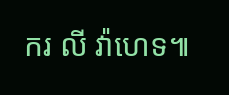ករ លី វ៉ាហេទ៕